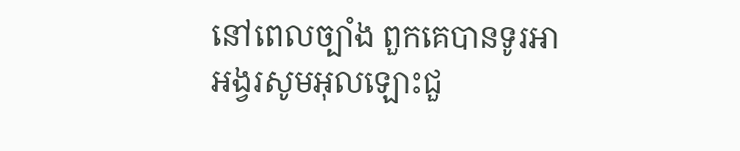នៅពេលច្បាំង ពួកគេបានទូរអាអង្វរសូមអុលឡោះជួ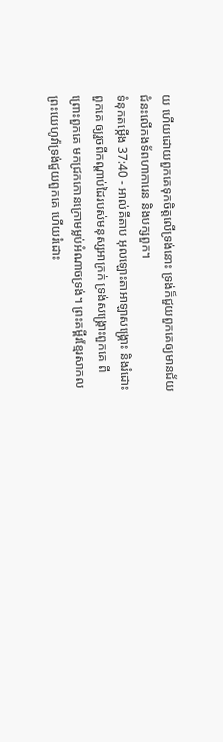យ ហើយដោយពួកគេទុកចិត្តលើទ្រង់នោះ ទ្រង់ក៏ជួយពួកគេឲ្យមានជ័យជំនះលើកងទ័ពហាការេន និងបក្សពួក។
ទំនុកតម្កើង 37:40 - អាល់គីតាប អុលឡោះតាអាឡាសង្គ្រោះ និងរំដោះពួកគេ ឲ្យរួចពីកណ្ដាប់ដៃរបស់មនុស្សអាក្រក់ ទ្រង់សង្គ្រោះពួកគេ ពីព្រោះពួកគេ មកជ្រកកោនក្រោមម្លប់អំណាចទ្រង់។ ព្រះគម្ពីរខ្មែរសាកល ព្រះយេហូវ៉ាទ្រង់ជួយពួកគេ ហើយរំដោះ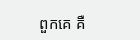ពួកគេ គឺ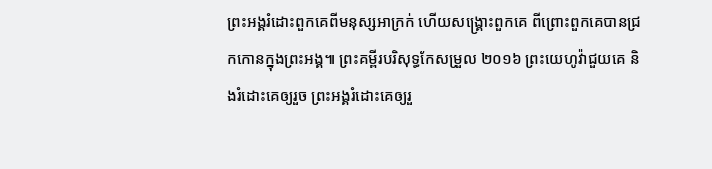ព្រះអង្គរំដោះពួកគេពីមនុស្សអាក្រក់ ហើយសង្គ្រោះពួកគេ ពីព្រោះពួកគេបានជ្រកកោនក្នុងព្រះអង្គ៕ ព្រះគម្ពីរបរិសុទ្ធកែសម្រួល ២០១៦ ព្រះយេហូវ៉ាជួយគេ និងរំដោះគេឲ្យរួច ព្រះអង្គរំដោះគេឲ្យរួ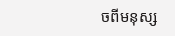ចពីមនុស្ស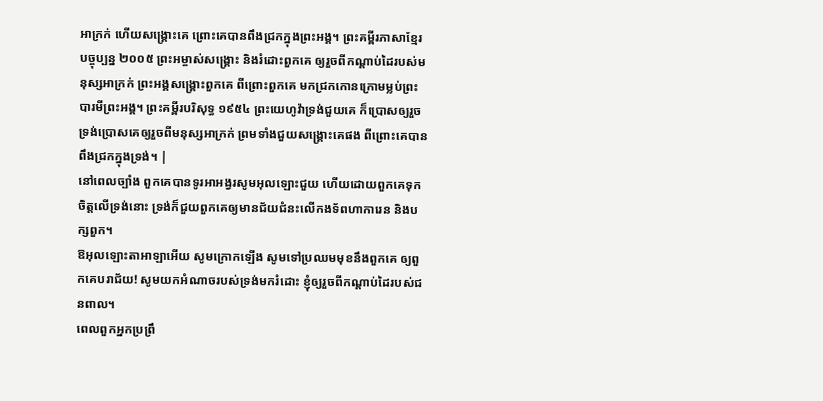អាក្រក់ ហើយសង្គ្រោះគេ ព្រោះគេបានពឹងជ្រកក្នុងព្រះអង្គ។ ព្រះគម្ពីរភាសាខ្មែរបច្ចុប្បន្ន ២០០៥ ព្រះអម្ចាស់សង្គ្រោះ និងរំដោះពួកគេ ឲ្យរួចពីកណ្ដាប់ដៃរបស់មនុស្សអាក្រក់ ព្រះអង្គសង្គ្រោះពួកគេ ពីព្រោះពួកគេ មកជ្រកកោនក្រោមម្លប់ព្រះបារមីព្រះអង្គ។ ព្រះគម្ពីរបរិសុទ្ធ ១៩៥៤ ព្រះយេហូវ៉ាទ្រង់ជួយគេ ក៏ប្រោសឲ្យរួច ទ្រង់ប្រោសគេឲ្យរួចពីមនុស្សអាក្រក់ ព្រមទាំងជួយសង្គ្រោះគេផង ពីព្រោះគេបានពឹងជ្រកក្នុងទ្រង់។ |
នៅពេលច្បាំង ពួកគេបានទូរអាអង្វរសូមអុលឡោះជួយ ហើយដោយពួកគេទុកចិត្តលើទ្រង់នោះ ទ្រង់ក៏ជួយពួកគេឲ្យមានជ័យជំនះលើកងទ័ពហាការេន និងបក្សពួក។
ឱអុលឡោះតាអាឡាអើយ សូមក្រោកឡើង សូមទៅប្រឈមមុខនឹងពួកគេ ឲ្យពួកគេបរាជ័យ! សូមយកអំណាចរបស់ទ្រង់មករំដោះ ខ្ញុំឲ្យរួចពីកណ្ដាប់ដៃរបស់ជនពាល។
ពេលពួកអ្នកប្រព្រឹ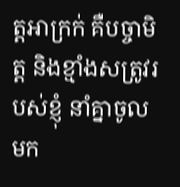ត្តអាក្រក់ គឺបច្ចាមិត្ត និងខ្មាំងសត្រូវរបស់ខ្ញុំ នាំគ្នាចូលមក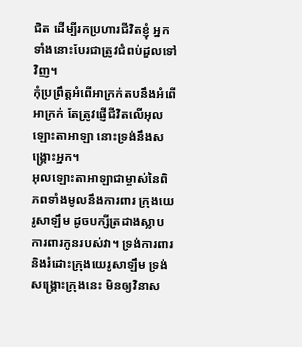ជិត ដើម្បីរកប្រហារជីវិតខ្ញុំ អ្នកទាំងនោះបែរជាត្រូវជំពប់ដួលទៅវិញ។
កុំប្រព្រឹត្តអំពើអាក្រក់តបនឹងអំពើអាក្រក់ តែត្រូវផ្ញើជីវិតលើអុលឡោះតាអាឡា នោះទ្រង់នឹងសង្គ្រោះអ្នក។
អុលឡោះតាអាឡាជាម្ចាស់នៃពិភពទាំងមូលនឹងការពារ ក្រុងយេរូសាឡឹម ដូចបក្សីត្រដាងស្លាបការពារកូនរបស់វា។ ទ្រង់ការពារ និងរំដោះក្រុងយេរូសាឡឹម ទ្រង់សង្គ្រោះក្រុងនេះ មិនឲ្យវិនាស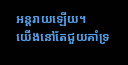អន្តរាយឡើយ។
យើងនៅតែជួយគាំទ្រ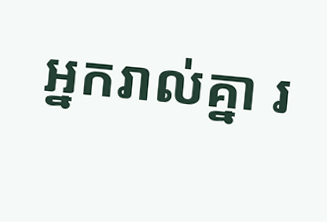អ្នករាល់គ្នា រ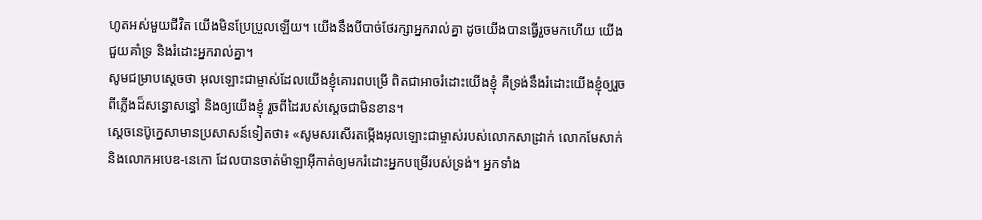ហូតអស់មួយជីវិត យើងមិនប្រែប្រួលឡើយ។ យើងនឹងបីបាច់ថែរក្សាអ្នករាល់គ្នា ដូចយើងបានធ្វើរួចមកហើយ យើងជួយគាំទ្រ និងរំដោះអ្នករាល់គ្នា។
សូមជម្រាបស្តេចថា អុលឡោះជាម្ចាស់ដែលយើងខ្ញុំគោរពបម្រើ ពិតជាអាចរំដោះយើងខ្ញុំ គឺទ្រង់នឹងរំដោះយើងខ្ញុំឲ្យរួចពីភ្លើងដ៏សន្ធោសន្ធៅ និងឲ្យយើងខ្ញុំ រួចពីដៃរបស់ស្តេចជាមិនខាន។
ស្តេចនេប៊ូក្នេសាមានប្រសាសន៍ទៀតថា៖ «សូមសរសើរតម្កើងអុលឡោះជាម្ចាស់របស់លោកសាដ្រាក់ លោកមែសាក់ និងលោកអបេឌ-នេកោ ដែលបានចាត់ម៉ាឡាអ៊ីកាត់ឲ្យមករំដោះអ្នកបម្រើរបស់ទ្រង់។ អ្នកទាំង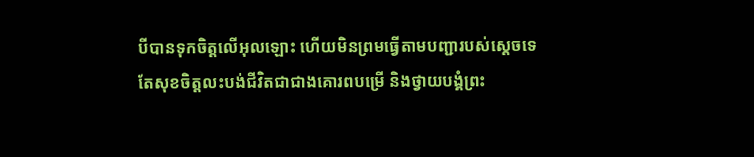បីបានទុកចិត្តលើអុលឡោះ ហើយមិនព្រមធ្វើតាមបញ្ជារបស់ស្តេចទេ តែសុខចិត្តលះបង់ជីវិតជាជាងគោរពបម្រើ និងថ្វាយបង្គំព្រះ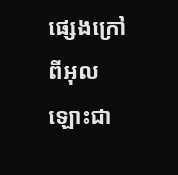ផ្សេងក្រៅពីអុលឡោះជា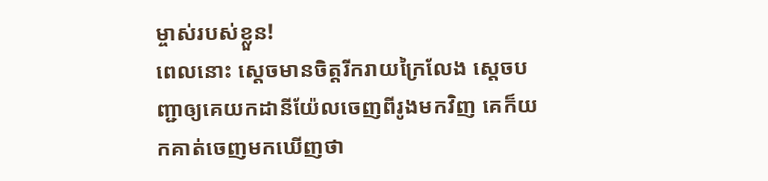ម្ចាស់របស់ខ្លួន!
ពេលនោះ ស្តេចមានចិត្តរីករាយក្រៃលែង ស្តេចបញ្ជាឲ្យគេយកដានីយ៉ែលចេញពីរូងមកវិញ គេក៏យកគាត់ចេញមកឃើញថា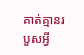គាត់គ្មានរបួសអ្វី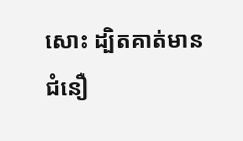សោះ ដ្បិតគាត់មានជំនឿ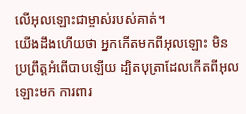លើអុលឡោះជាម្ចាស់របស់គាត់។
យើងដឹងហើយថា អ្នកកើតមកពីអុលឡោះ មិនប្រព្រឹត្ដអំពើបាបឡើយ ដ្បិតបុត្រាដែលកើតពីអុលឡោះមក ការពារ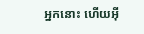អ្នកនោះ ហើយអ៊ី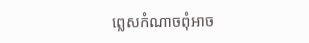ព្លេសកំណាចពុំអាច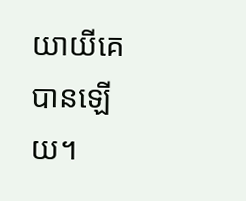យាយីគេបានឡើយ។